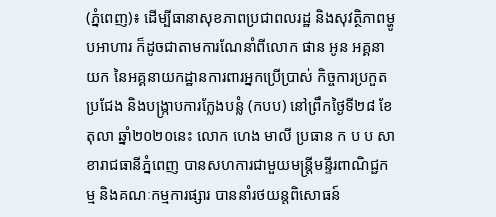(ភ្នំពេញ)៖ ដើម្បីធានាសុខភាពប្រជាពលរដ្ឋ និងសុវត្ថិភាពម្ហូបអាហារ ក៏ដូចជាតាមការណែនាំពីលោក ផាន អូន អគ្គនាយក នៃអគ្គនាយកដ្ឋានការពារអ្នកប្រើប្រាស់ កិច្ចការប្រកួតប្រជែង និងបង្ក្រាបការក្លែងបន្លំ (កបប) នៅព្រឹកថ្ងៃទី២៨ ខែតុលា ឆ្នាំ២០២០នេះ លោក ហេង មាលី ប្រធាន ក ប ប សាខារាជធានីភ្នំពេញ បានសហការជាមួយមន្រ្តីមន្ទីរពាណិជ្ជកម្ម និងគណៈកម្មការផ្សារ បាននាំរថយន្តពិសោធន៍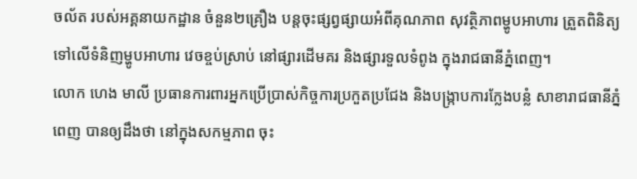ចល័ត របស់អគ្គនាយកដ្ឋាន ចំនួន២គ្រឿង បន្តចុះផ្សព្វផ្សាយអំពីគុណភាព សុវត្ថិភាពម្ហូបអាហារ ត្រួតពិនិត្យទៅលើទំនិញម្ហូបអាហារ វេចខ្ចប់ស្រាប់ នៅផ្សារដើមគរ និងផ្សារទួលទំពូង ក្នុងរាជធានីភ្នំពេញ។
លោក ហេង មាលី ប្រធានការពារអ្នកប្រើប្រាស់កិច្ចការប្រកួតប្រជែង និងបង្រ្កាបការក្លែងបន្លំ សាខារាជធានីភ្នំពេញ បានឲ្យដឹងថា នៅក្នុងសកម្មភាព ចុះ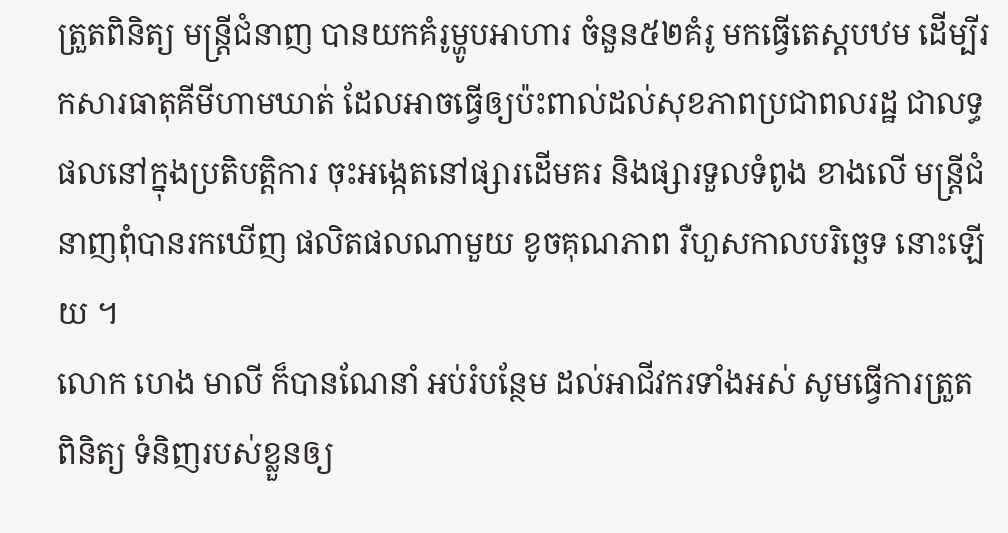ត្រួតពិនិត្យ មន្ត្រីជំនាញ បានយកគំរូម្ហូបអាហារ ចំនួន៥២គំរូ មកធ្វើតេស្តបឋម ដើម្បីរកសារធាតុគីមីហាមឃាត់ ដែលអាចធ្វើឲ្យប៉ះពាល់ដល់សុខភាពប្រជាពលរដ្ឋ ជាលទ្ធផលនៅក្នុងប្រតិបត្តិការ ចុះអង្កេតនៅផ្សារដើមគរ និងផ្សារទួលទំពូង ខាងលើ មន្ត្រីជំនាញពុំបានរកឃើញ ផលិតផលណាមួយ ខូចគុណភាព រឺហួសកាលបរិច្ឆេទ នោះឡើយ ។
លោក ហេង មាលី ក៏បានណែនាំ អប់រំបន្ថែម ដល់អាជីវករទាំងអស់ សូមធ្វើការត្រួតពិនិត្យ ទំនិញរបស់ខ្លួនឲ្យ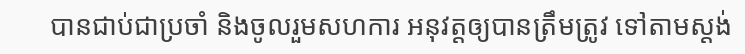បានជាប់ជាប្រចាំ និងចូលរួមសហការ អនុវត្តឲ្យបានត្រឹមត្រូវ ទៅតាមស្តង់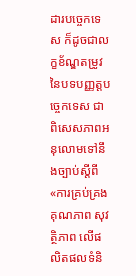ដារបច្ចេកទេស ក៏ដូចជាលក្ខខ័ណ្ឌតម្រូវ នៃបទបញ្ញត្តបច្ចេកទេស ជាពិសេសភាពអនុលោមទៅនឹងច្បាប់ស្តីពី «ការគ្រប់គ្រង គុណភាព សុវត្ថិភាព លើផលិតផលទំនិ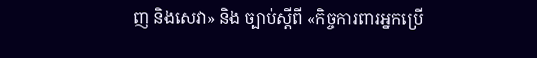ញ និងសេវា» និង ច្បាប់ស្តីពី «កិច្ចការពារអ្នកប្រើ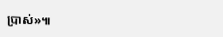ប្រាស់»៕